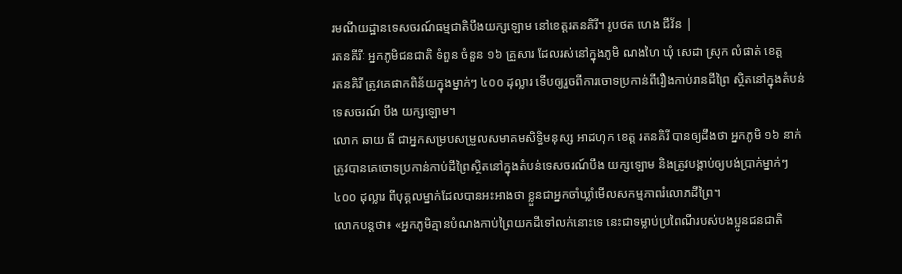រមណីយដ្ឋានទេសចរណ៍ធម្មជាតិបឹងយក្សឡោម នៅខេត្តរតនគិរី។ រូបថត ហេង ជីវ័ន |
រតនគីរីៈ អ្នកភូមិជនជាតិ ទំពួន ចំនួន ១៦ គ្រួសារ ដែលរស់នៅក្នុងភូមិ ណងហៃ ឃុំ សេដា ស្រុក លំផាត់ ខេត្ត
រតនគិរី ត្រូវគេផាកពិន័យក្នុងម្នាក់ៗ ៤០០ ដុល្លារ ទើបឲ្យរួចពីការចោទប្រកាន់ពីរឿងកាប់រានដីព្រៃ ស្ថិតនៅក្នុងតំបន់
ទេសចរណ៍ បឹង យក្សឡោម។
លោក ឆាយ ធី ជាអ្នកសម្របសម្រួលសមាគមសិទ្ធិមនុស្ស អាដហុក ខេត្ត រតនគិរី បានឲ្យដឹងថា អ្នកភូមិ ១៦ នាក់
ត្រូវបានគេចោទប្រកាន់កាប់ដីព្រៃស្ថិតនៅក្នុងតំបន់ទេសចរណ៍បឹង យក្សឡោម និងត្រូវបង្គាប់ឲ្យបង់ប្រាក់ម្នាក់ៗ
៤០០ ដុល្លារ ពីបុគ្គលម្នាក់ដែលបានអះអាងថា ខ្លួនជាអ្នកចាំឃ្លាំមើលសកម្មភាពរំលោភដីព្រៃ។
លោកបន្តថា៖ «អ្នកភូមិគ្មានបំណងកាប់ព្រៃយកដីទៅលក់នោះទេ នេះជាទម្លាប់ប្រពៃណីរបស់បងប្អូនជនជាតិ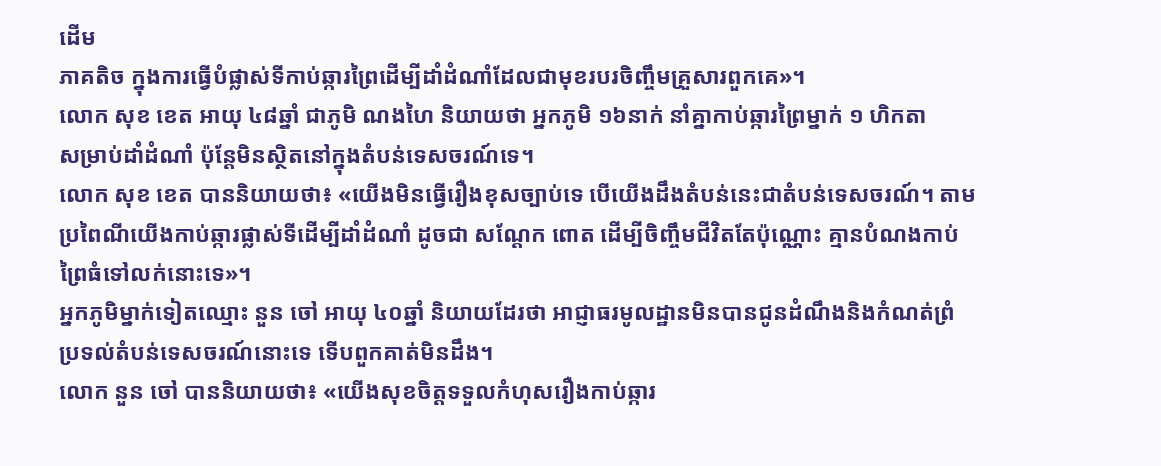ដើម
ភាគតិច ក្នុងការធ្វើបំផ្លាស់ទីកាប់ឆ្ការព្រៃដើម្បីដាំដំណាំដែលជាមុខរបរចិញ្ចឹមគ្រួសារពួកគេ»។
លោក សុខ ខេត អាយុ ៤៨ឆ្នាំ ជាភូមិ ណងហៃ និយាយថា អ្នកភូមិ ១៦នាក់ នាំគ្នាកាប់ឆ្ការព្រៃម្នាក់ ១ ហិកតា
សម្រាប់ដាំដំណាំ ប៉ុន្តែមិនស្ថិតនៅក្នុងតំបន់ទេសចរណ៍ទេ។
លោក សុខ ខេត បាននិយាយថា៖ «យើងមិនធ្វើរឿងខុសច្បាប់ទេ បើយើងដឹងតំបន់នេះជាតំបន់ទេសចរណ៍។ តាម
ប្រពៃណីយើងកាប់ឆ្ការផ្លាស់ទីដើម្បីដាំដំណាំ ដូចជា សណ្តែក ពោត ដើម្បីចិញ្ចឹមជីវិតតែប៉ុណ្ណោះ គ្មានបំណងកាប់
ព្រៃធំទៅលក់នោះទេ»។
អ្នកភូមិម្នាក់ទៀតឈ្មោះ នួន ចៅ អាយុ ៤០ឆ្នាំ និយាយដែរថា អាជ្ញាធរមូលដ្ឋានមិនបានជូនដំណឹងនិងកំណត់ព្រំ
ប្រទល់តំបន់ទេសចរណ៍នោះទេ ទើបពួកគាត់មិនដឹង។
លោក នួន ចៅ បាននិយាយថា៖ «យើងសុខចិត្តទទួលកំហុសរឿងកាប់ឆ្ការ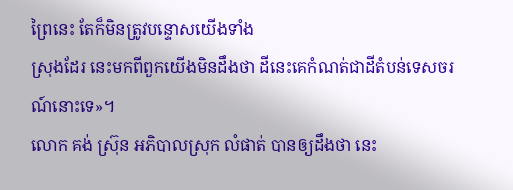ព្រៃនេះ តែក៏មិនត្រូវបន្ទោសយើងទាំង
ស្រុងដែរ នេះមកពីពួកយើងមិនដឹងថា ដីនេះគេកំណត់ជាដីតំបន់ទេសចរណ៍នោះទេ»។
លោក គង់ ស្រ៊ុន អភិបាលស្រុក លំផាត់ បានឲ្យដឹងថា នេះ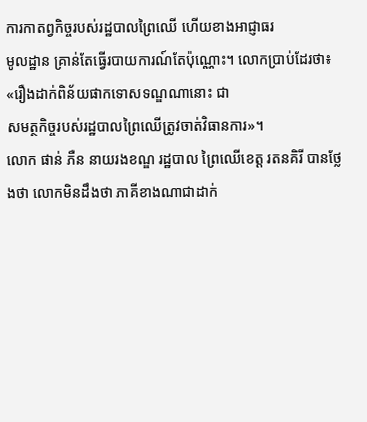ការកាតព្វកិច្ចរបស់រដ្ឋបាលព្រៃឈើ ហើយខាងអាជ្ញាធរ
មូលដ្ឋាន គ្រាន់តែធ្វើរបាយការណ៍តែប៉ុណ្ណោះ។ លោកប្រាប់ដែរថា៖ «រឿងដាក់ពិន័យផាកទោសទណ្ឌណានោះ ជា
សមត្ថកិច្ចរបស់រដ្ឋបាលព្រៃឈើត្រូវចាត់វិធានការ»។
លោក ផាន់ ភឺន នាយរងខណ្ឌ រដ្ឋបាល ព្រៃឈើខេត្ត រតនគិរី បានថ្លែងថា លោកមិនដឹងថា ភាគីខាងណាជាដាក់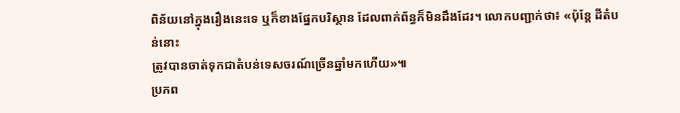ពិន័យនៅក្នុងរឿងនេះទេ ឬក៏ខាងផ្នែកបរិស្ថាន ដែលពាក់ព័ន្ធក៏មិនដឹងដែរ។ លោកបញ្ជាក់ថា៖ «ប៉ុន្តែ ដីតំបន់នោះ
ត្រូវបានចាត់ទុកជាតំបន់ទេសចរណ៍ច្រើនឆ្នាំមកហើយ»៕
ប្រភព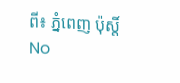ពី៖ ភ្នំពេញ ប៉ុស្តិ៍
No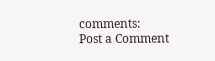comments:
Post a Comment